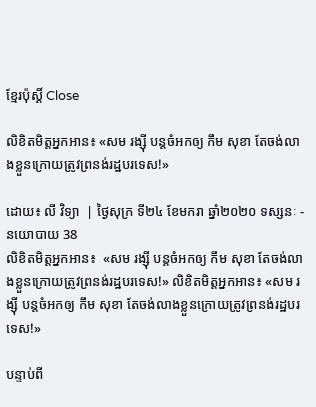ខ្មែរប៉ុស្ដិ៍ Close

លិខិតមិត្តអ្នកអាន៖ «សម រង្ស៊ី បន្តចំអកឲ្យ កឹម សុខា តែចង់លាងខ្លួនក្រោយត្រូវព្រនង់រដ្ឋបរទេស!»

ដោយ៖ លី វិទ្យា  | ថ្ងៃសុក្រ ទី២៤ ខែមករា ឆ្នាំ២០២០ ទស្សនៈ - នយោបាយ 38
លិខិតមិត្តអ្នកអាន៖  «សម រង្ស៊ី បន្តចំអកឲ្យ កឹម សុខា តែចង់លាងខ្លួនក្រោយត្រូវព្រនង់រដ្ឋបរទេស!» លិខិតមិត្តអ្នកអាន៖ «សម រង្ស៊ី បន្តចំអកឲ្យ កឹម សុខា តែចង់លាងខ្លួនក្រោយត្រូវព្រនង់រដ្ឋបរទេស!»

បន្ទាប់ពី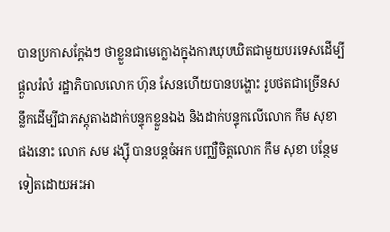បានប្រកាសក្តែងៗ ថាខ្លួនជាមេក្លោងក្នុងការឃុបឃិតជាមួយបរទេសដើម្បីផ្តួលរំលំ រដ្ឋាភិបាលលោក ហ៊ុន សែនហើយបានបង្ហោះ រូបថតជាច្រើនសន្លឹកដើម្បីជាភស្តុតាងដាក់បន្ទុកខ្លួនឯង និងដាក់បន្ទុកលើលោក កឹម សុខា ផងនោះ លោក សម រង្ស៊ី បានបន្តចំអក បញ្ឈឺចិត្តលោក កឹម សុខា បន្ថែមទៀតដោយអះអា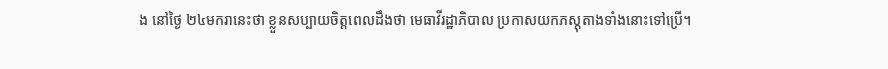ង នៅថ្ងៃ ២៤មករានេះថា ខ្លួនសប្បាយចិត្តពេលដឹងថា មេធាវីរដ្ឋាភិបាល ប្រកាសយកភស្តុតាងទាំងនោះទៅប្រើ។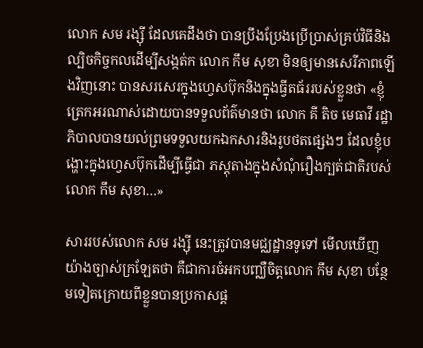លោក សម រង្ស៊ី ដែលគេដឹងថា បានប្រឹងប្រែងប្រើប្រាស់គ្រប់វិធីនិងល្បិចកិច្ចកលដើម្បីសង្កត់ក លោក កឹម សុខា មិនឲ្យមានសេរីភាពឡើងវិញនោះ បានសរសេរក្នុងហ្វេសប៊ុកនិងក្នុងធ្វីតធ័ររបស់ខ្លួនថា «ខ្ញុំត្រេកអរណាស់ដោយបានទទួលព័ត៌មានថា លោក គី តិច មេធាវី រដ្ឋាភិបាលបានយល់ព្រមទទួលយកឯកសារនិងរូបថតផ្សេងៗ ដែលខ្ញុំបង្ហោះក្នុងហ្វេសប៊ុកដើម្បីធ្វើជា ភស្តុតាងក្នុងសំណុំរឿងក្បត់ជាតិរបស់លោក កឹម សុខា…»

សាររបស់លោក សម រង្ស៊ី នេះត្រូវបានមជ្ឈដ្ឋានទូទៅ មើលឃើញ យ៉ាងច្បាស់ក្រឡែតថា គឺជាការចំអកបញ្ឈឺចិត្តលោក កឹម សុខា បន្ថែមទៀតក្រោយពីខ្លួនបានប្រកាសផ្ត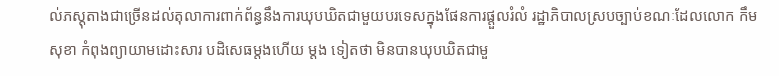ល់ភស្តុតាងជាច្រើនដល់តុលាការពាក់ព័ន្ធនឹងការឃុបឃិតជាមួយបរទេសក្នុងផែនការផ្តួលរំលំ រដ្ឋាភិបាលស្របច្បាប់ខណៈដែលលោក កឹម សុខា កំពុងព្យាយាមដោះសារ បដិសេធម្តងហើយ ម្តង ទៀតថា មិនបានឃុបឃិតជាមួ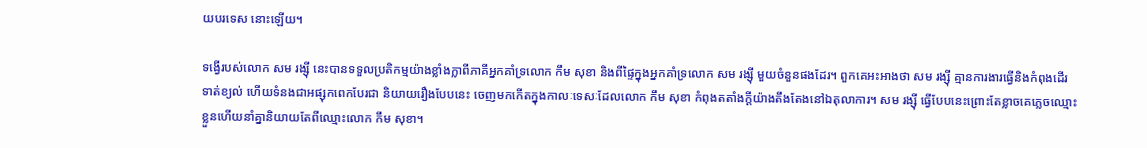យបរទេស នោះឡើយ។

ទង្វើរបស់លោក សម រង្ស៊ី នេះបានទទួលប្រតិកម្មយ៉ាងខ្លាំងក្លាពីភាគីអ្នកគាំទ្រលោក កឹម សុខា និងពីផ្ទៃក្នុងអ្នកគាំទ្រលោក សម រង្ស៊ី មួយចំនួនផងដែរ។ ពួកគេអះអាងថា សម រង្ស៊ី គ្មានការងារធ្វើនិងកំពុងដើរទាត់ខ្យល់ ហើយទំនងជាអផ្សុកពេកបែរជា និយាយរឿងបែបនេះ ចេញមកកើតក្នុងកាលៈទេសៈដែលលោក កឹម សុខា កំពុងតតាំងក្តីយ៉ាងតឹងតែងនៅឯតុលាការ។ សម រង្ស៊ី ធ្វើបែបនេះព្រោះតែខ្លាចគេភ្លេចឈ្មោះខ្លួនហើយនាំគ្នានិយាយតែពីឈ្មោះលោក កឹម សុខា។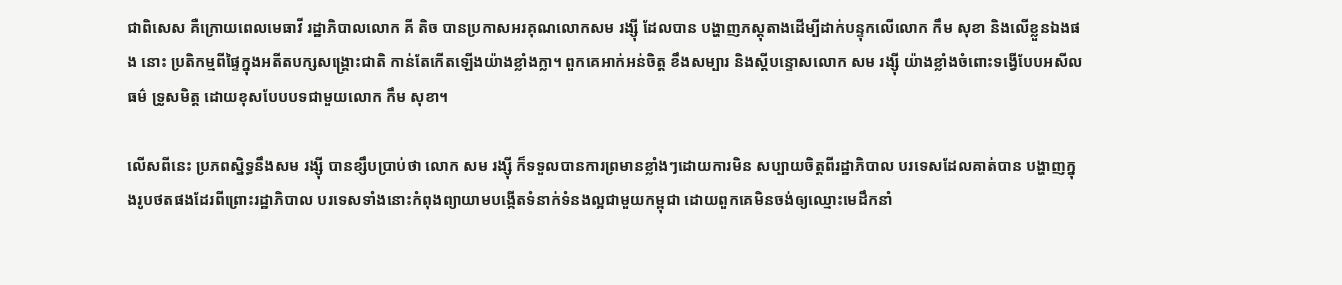ជាពិសេស គឺក្រោយពេលមេធាវី រដ្ឋាភិបាលលោក គី តិច បានប្រកាសអរគុណលោកសម រង្ស៊ី ដែលបាន បង្ហាញភស្តុតាងដើម្បីដាក់បន្ទុកលើលោក កឹម សុខា និងលើខ្លួនឯងផង នោះ ប្រតិកម្មពីផ្ទៃក្នុងអតីតបក្សសង្គ្រោះជាតិ កាន់តែកើតឡើងយ៉ាងខ្លាំងក្លា។ ពួកគេអាក់អន់ចិត្ត ខឹងសម្បារ និងស្តីបន្ទោសលោក សម រង្ស៊ី យ៉ាងខ្លាំងចំពោះទង្វើបែបអសីលធម៌ ទ្រូសមិត្ត ដោយខុសបែបបទជាមួយលោក កឹម សុខា។

លើសពីនេះ ប្រភពស្និទ្ធនឹងសម រង្ស៊ី បានខ្សឹបប្រាប់ថា លោក សម រង្ស៊ី ក៏ទទួលបានការព្រមានខ្លាំងៗដោយការមិន សប្បាយចិត្តពីរដ្ឋាភិបាល បរទេសដែលគាត់បាន បង្ហាញក្នុងរូបថតផងដែរពីព្រោះរដ្ឋាភិបាល បរទេសទាំងនោះកំពុងព្យាយាមបង្កើតទំនាក់ទំនងល្អជាមួយកម្ពុជា ដោយពួកគេមិនចង់ឲ្យឈ្មោះមេដឹកនាំ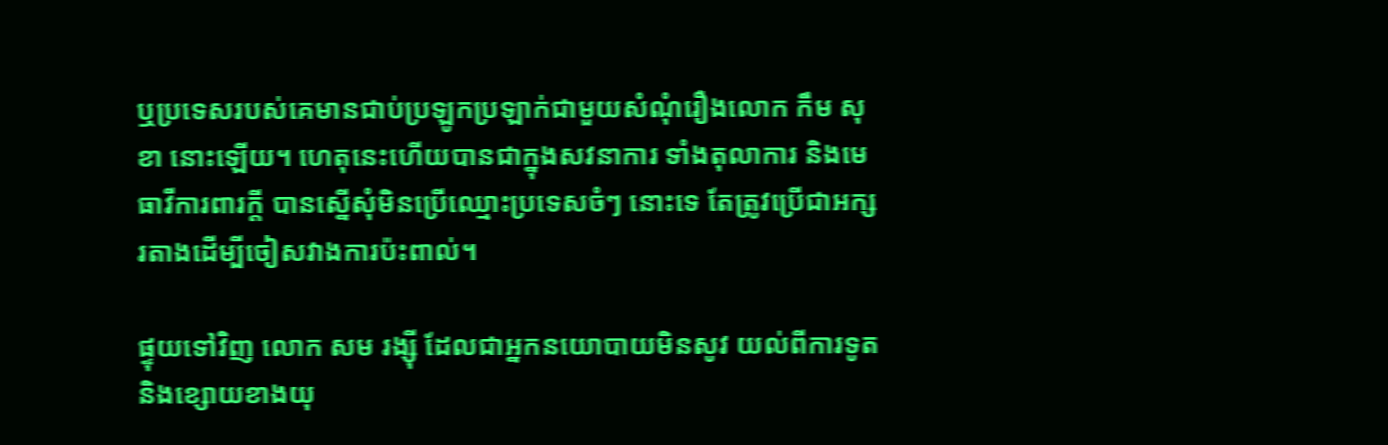ឬប្រទេសរបស់គេមានជាប់ប្រឡូកប្រឡាក់ជាមួយសំណុំរឿងលោក កឹម សុខា នោះឡើយ។ ហេតុនេះហើយបានជាក្នុងសវនាការ ទាំងតុលាការ និងមេធាវីការពារក្តី បានស្នើសុំមិនប្រើឈ្មោះប្រទេសចំៗ នោះទេ តែត្រូវប្រើជាអក្សរតាងដើម្បីចៀសវាងការប៉ះពាល់។

ផ្ទុយទៅវិញ លោក សម រង្ស៊ី ដែលជាអ្នកនយោបាយមិនសូវ យល់ពីការទូត និងខ្សោយខាងយុ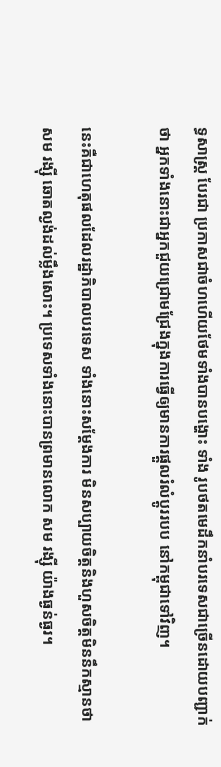ទ្ធសាស្ត្រ បែរជា ប្រកាសជាចំហហើយថែមទាំងបានបង្ហោះ ទាំង រូបថតមេដឹកនាំបរទេសជាច្រើនដោយបញ្ជាក់ថា អ្នកទាំងនោះជាអ្នកជួយជ្រោមជ្រែងក្នុងការធ្វើឲ្យមានការផ្តួលរំលំប្តូររបប នៅកម្ពុជាទៅវិញ។

នេះគឺជាហេតុផលដែលរដ្ឋាភិបាលបរទេស ទាំងនោះសម្តែងការ មិនសប្បាយចិត្តនិងហួសចិត្តមិននឹកស្មានថា សម រង្ស៊ី ឆោតល្ងង់ដល់ម្លឹងសោះ។ ប្រទេសទាំងនោះបានព្រមានលោក សម រង្ស៊ី យ៉ាងធ្ងន់ធ្ងរ។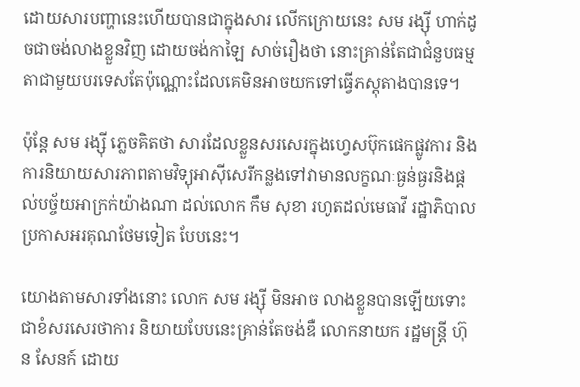ដោយសារបញ្ហានេះហើយបានជាក្នុងសារ លើកក្រោយនេះ សម រង្ស៊ី ហាក់ដូចជាចង់លាងខ្លួនវិញ ដោយចង់កាឡៃ សាច់រឿងថា នោះគ្រាន់តែជាជំនួបធម្មតាជាមួយបរទេសតែប៉ុណ្ណោះដែលគេមិនអាចយកទៅធ្វើភស្តុតាងបានទេ។

ប៉ុន្តែ សម រង្ស៊ី ភ្លេចគិតថា សារដែលខ្លួនសរសេរក្នុងហ្វេសប៊ុកផេកផ្លូវការ និងការនិយាយសារភាពតាមវិទ្យុអាស៊ីសេរីកន្លងទៅវាមានលក្ខណៈធ្ងន់ធ្ងរនិងផ្តល់បច្ច័យអាក្រក់យ៉ាងណា ដល់លោក កឹម សុខា រហូតដល់មេធាវី រដ្ឋាភិបាលប្រកាសអរគុណថែមទៀត បែបនេះ។

យោងតាមសារទាំងនោះ លោក សម រង្ស៊ី មិនអាច លាងខ្លួនបានឡើយទោះជាខំសរសេរថាការ និយាយបែបនេះគ្រាន់តែចង់ឌឺ លោកនាយក រដ្ឋមន្ត្រី ហ៊ុន សែនក៍ ដោយ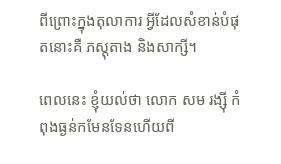ពីព្រោះក្នុងតុលាការ អ្វីដែលសំខាន់បំផុតនោះគឺ ភស្តុតាង និងសាក្សី។

ពេលនេះ ខ្ញុំយល់ថា លោក សម រង្ស៊ី កំពុងធ្ងន់កមែនទែនហើយពី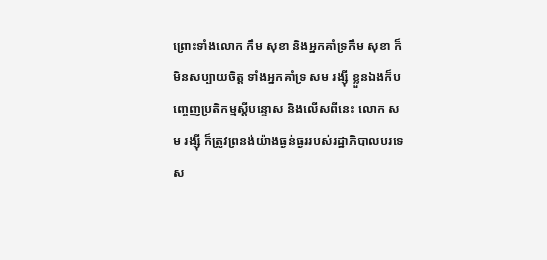ព្រោះទាំងលោក កឹម សុខា និងអ្នកគាំទ្រកឹម សុខា ក៏មិនសប្បាយចិត្ត ទាំងអ្នកគាំទ្រ សម រង្ស៊ី ខ្លួនឯងក៏បញ្ចេញប្រតិកម្មស្តីបន្ទោស និងលើសពីនេះ លោក សម រង្ស៊ី ក៏ត្រូវព្រនង់យ៉ាងធ្ងន់ធ្ងររបស់រដ្ឋាភិបាលបរទេស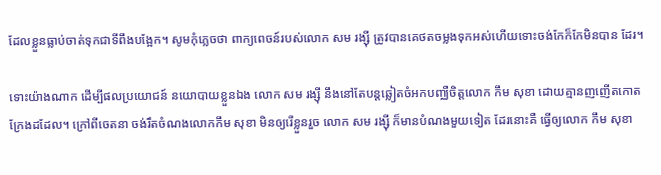ដែលខ្លួនធ្លាប់ចាត់ទុកជាទីពឹងបង្អែក។ សូមកុំភ្លេចថា ពាក្យពេចន៍របស់លោក សម រង្ស៊ី ត្រូវបានគេថតចម្លងទុកអស់ហើយទោះចង់កែក៏កែមិនបាន ដែរ។

ទោះយ៉ាងណាក ដើម្បីផលប្រយោជន៍ នយោបាយខ្លួនឯង លោក សម រង្ស៊ី នឹងនៅតែបន្តឆ្លៀតចំអកបញ្ឈឺចិត្តលោក កឹម សុខា ដោយគ្មានញញើតកោតក្រែងដដែល។ ក្រៅពីចេតនា ចង់រឹតចំណងលោកកឹម សុខា មិនឲ្យរើខ្លួនរួច លោក សម រង្ស៊ី ក៏មានបំណងមួយទៀត ដែរនោះគឺ ធ្វើឲ្យលោក កឹម សុខា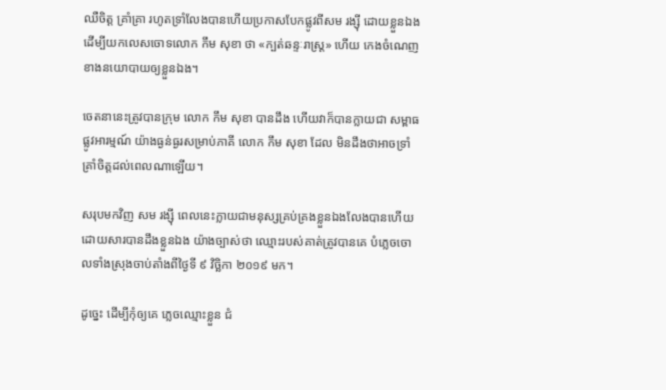ឈឺចិត្ត គ្រាំគ្រា រហូតទ្រាំលែងបានហើយប្រកាសបែកផ្លូវពីសម រង្ស៊ី ដោយខ្លួនឯងដើម្បីយកលេសចោទលោក កឹម សុខា ថា «ក្បត់ឆន្ទៈរាស្ត្រ» ហើយ កេងចំណេញខាងនយោបាយឲ្យខ្លួនឯង។

ចេតនានេះត្រូវបានក្រុម លោក កឹម សុខា បានដឹង ហើយវាក៏បានក្លាយជា សម្ពាធផ្លូវអារម្មណ៍ យ៉ាងធ្ងន់ធ្ងរសម្រាប់ភាគី លោក កឹម សុខា ដែល មិនដឹងថាអាចទ្រាំគ្រាំចិត្តដល់ពេលណាឡើយ។

សរុបមកវិញ សម រង្ស៊ី ពេលនេះក្លាយជាមនុស្សគ្រប់គ្រងខ្លួនឯងលែងបានហើយ ដោយសារបានដឹងខ្លួនឯង យ៉ាងច្បាស់ថា ឈ្មោះរបស់គាត់ត្រូវបានគេ បំភ្លេចចោលទាំងស្រុងចាប់តាំងពីថ្ងៃទី ៩ វិច្ឆិកា ២០១៩ មក។

ដូច្នេះ ដើម្បីកុំឲ្យគេ ភ្លេចឈ្មោះខ្លួន ជំ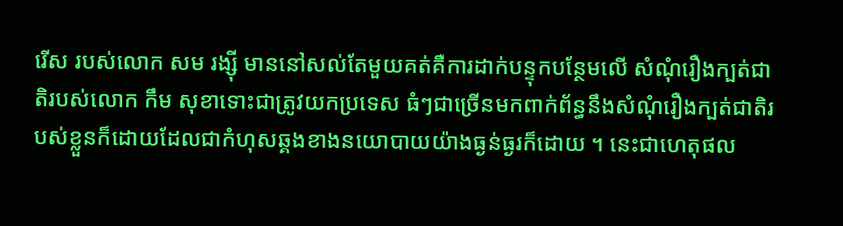រើស របស់លោក សម រង្ស៊ី មាននៅសល់តែមួយគត់គឺការដាក់បន្ទុកបន្ថែមលើ សំណុំរឿងក្បត់ជាតិរបស់លោក កឹម សុខាទោះជាត្រូវយកប្រទេស ធំៗជាច្រើនមកពាក់ព័ន្ធនឹងសំណុំរឿងក្បត់ជាតិរបស់ខ្លួនក៏ដោយដែលជាកំហុសឆ្គងខាងនយោបាយយ៉ាងធ្ងន់ធ្ងរក៏ដោយ ។ នេះជាហេតុផល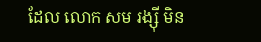ដែល លោក សម រង្ស៊ី មិន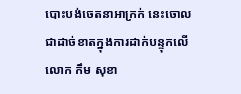បោះបង់ចេតនាអាក្រក់ នេះចោលជាដាច់ខាតក្នុងការដាក់បន្ទុកលើលោក កឹម សុខា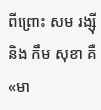ពីព្រោះ សម រង្ស៊ី និង កឹម សុខា គឺ «មា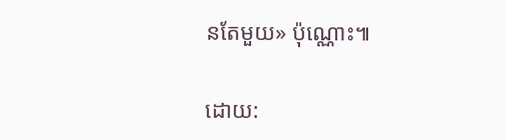នតែមួយ» ប៉ុណ្ណោះ៕

ដោយ: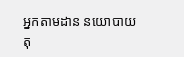អ្នកតាមដាន នយោបាយតុ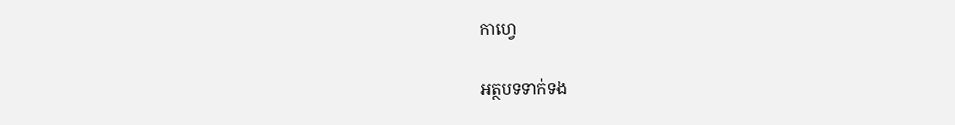កាហ្វេ

អត្ថបទទាក់ទង